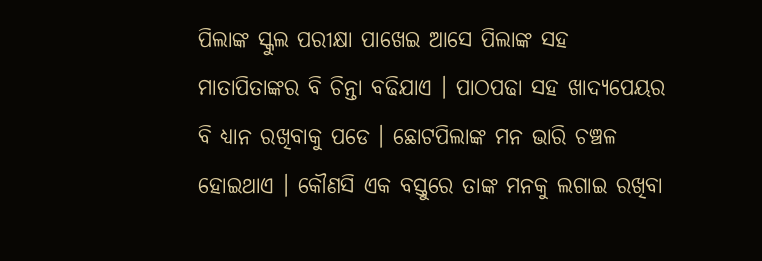ପିଲାଙ୍କ ସ୍କୁଲ ପରୀକ୍ଷା ପାଖେଇ ଆସେ ପିଲାଙ୍କ ସହ ମାତାପିତାଙ୍କର ବି ଚିନ୍ତା ବଢିଯାଏ । ପାଠପଢା ସହ ଖାଦ୍ୟପେୟର ବି ଧ୍ୟାନ ରଖିବାକୁ ପଡେ । ଛୋଟପିଲାଙ୍କ ମନ ଭାରି ଚଞ୍ଚଳ ହୋଇଥାଏ । କୌଣସି ଏକ ବସ୍ତୁରେ ତାଙ୍କ ମନକୁ ଲଗାଇ ରଖିବା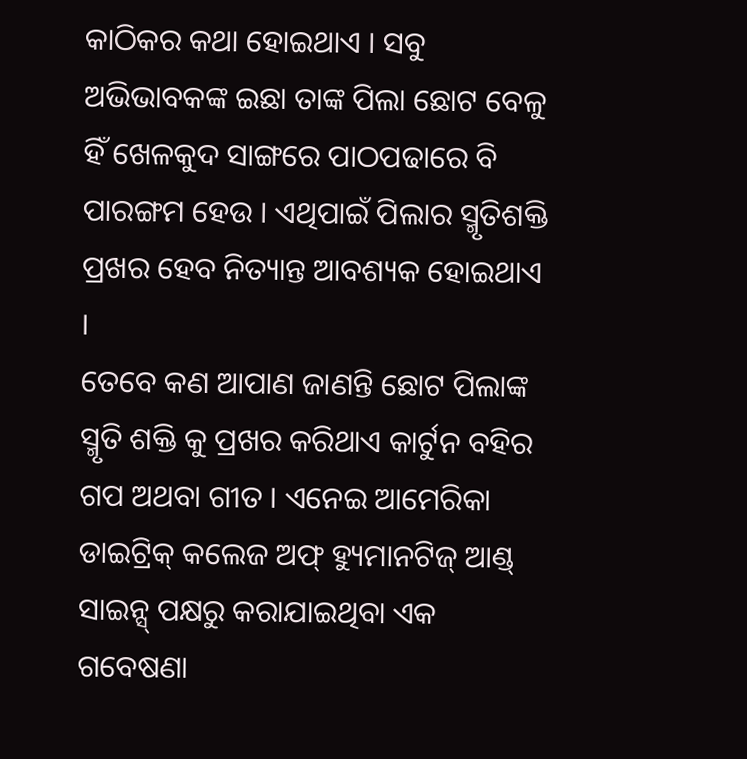କାଠିକର କଥା ହୋଇଥାଏ । ସବୁ ଅଭିଭାବକଙ୍କ ଇଛା ତାଙ୍କ ପିଲା ଛୋଟ ବେଳୁ ହିଁ ଖେଳକୁଦ ସାଙ୍ଗରେ ପାଠପଢାରେ ବି ପାରଙ୍ଗମ ହେଉ । ଏଥିପାଇଁ ପିଲାର ସ୍ମୃତିଶକ୍ତି ପ୍ରଖର ହେବ ନିତ୍ୟାନ୍ତ ଆବଶ୍ୟକ ହୋଇଥାଏ ।
ତେବେ କଣ ଆପାଣ ଜାଣନ୍ତି ଛୋଟ ପିଲାଙ୍କ ସ୍ମୃତି ଶକ୍ତି କୁ ପ୍ରଖର କରିଥାଏ କାର୍ଟୁନ ବହିର ଗପ ଅଥବା ଗୀତ । ଏନେଇ ଆମେରିକା ଡାଇଟ୍ରିକ୍ କଲେଜ ଅଫ୍ ହ୍ୟୁମାନଟିଜ୍ ଆଣ୍ଡ୍ ସାଇନ୍ସ୍ ପକ୍ଷରୁ କରାଯାଇଥିବା ଏକ ଗବେଷଣା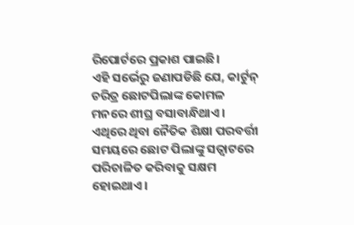ରିପୋର୍ଟରେ ପ୍ରକାଶ ପାଇଛି।
ଏହି ସର୍ଭେରୁ ଜଣାପଡିଛି ଯେ, କାର୍ଟୁନ୍ ଚରିତ୍ର ଛୋଟପିଲାଙ୍କ କୋମଳ ମନରେ ଶୀଘ୍ର ବସାବାନ୍ଧିଥାଏ। ଏଥିରେ ଥିବା ନୈତିକ ଶିକ୍ଷା ପରବର୍ତ୍ତୀ ସମୟରେ ଛୋଟ ପିଲାଙ୍କୁ ସତ୍ବାଟରେ ପରିଚାଳିତ କରିବାକୁ ସକ୍ଷମ ହୋଇଥାଏ।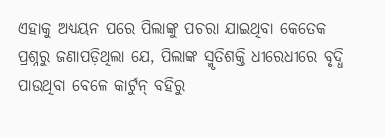ଏହାକୁ ଅଧ୍ୟୟନ ପରେ ପିଲାଙ୍କୁ ପଚରା ଯାଇଥିବା କେତେକ ପ୍ରଶ୍ନରୁ ଜଣାପଡ଼ିଥିଲା ଯେ, ପିଲାଙ୍କ ସ୍ମୃତିଶକ୍ତି ଧୀରେଧୀରେ ବୃଦ୍ଧି ପାଉଥିବା ବେଳେ କାର୍ଟୁନ୍ ବହିରୁ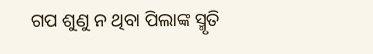ଗପ ଶୁଣୁ ନ ଥିବା ପିଲାଙ୍କ ସ୍ମୃତି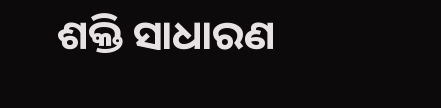ଶକ୍ତି ସାଧାରଣ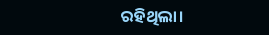ରହିଥିଲା।